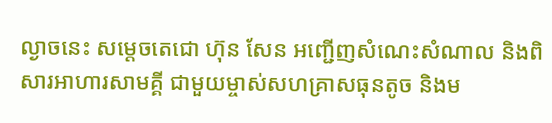ល្ងាចនេះ សម្តេចតេជោ ហ៊ុន សែន អញ្ជើញសំណេះសំណាល និងពិសារអាហារសាមគ្គី ជាមួយម្ចាស់សហគ្រាសធុនតូច និងម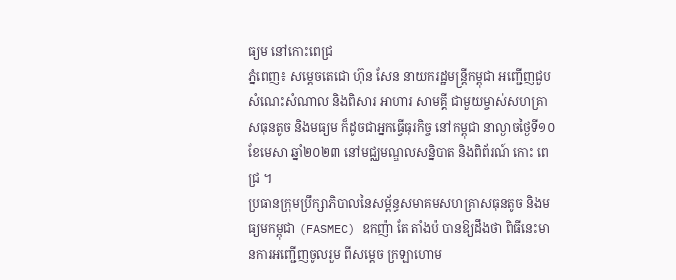ធ្យម នៅកោះពេជ្រ
ភ្នំពេញ៖ សម្តេចតេជោ ហ៊ុន សែន នាយករដ្ឋមន្ត្រីកម្ពុជា អញ្ជើញជួបសំណេះសំណាល និងពិសារ អាហារ សាមគ្គី ជាមួយម្ចាស់សហគ្រាសធុនតូច និងមធ្យម ក៏ដូចជាអ្នកធ្វើធុរកិច្ច នៅកម្ពុជា នាល្ងាចថ្ងៃទី១០ ខែមេសា ឆ្នាំ២០២៣ នៅមជ្ឈមណ្ឌលសន្និបាត និងពិព័រណ៍ កោះ ពេជ្រ ។
ប្រធានក្រុមប្រឹក្សាភិបាលនៃសម្ព័ន្ធសមាគមសហគ្រាសធុនតូច និងមធ្យមកម្ពុជា (FASMEC) ឧកញ៉ា តែ តាំងប៉ បានឱ្យដឹងថា ពិធីនេះមានការអញ្ជើញចូលរួម ពីសម្ដេច ក្រឡាហោម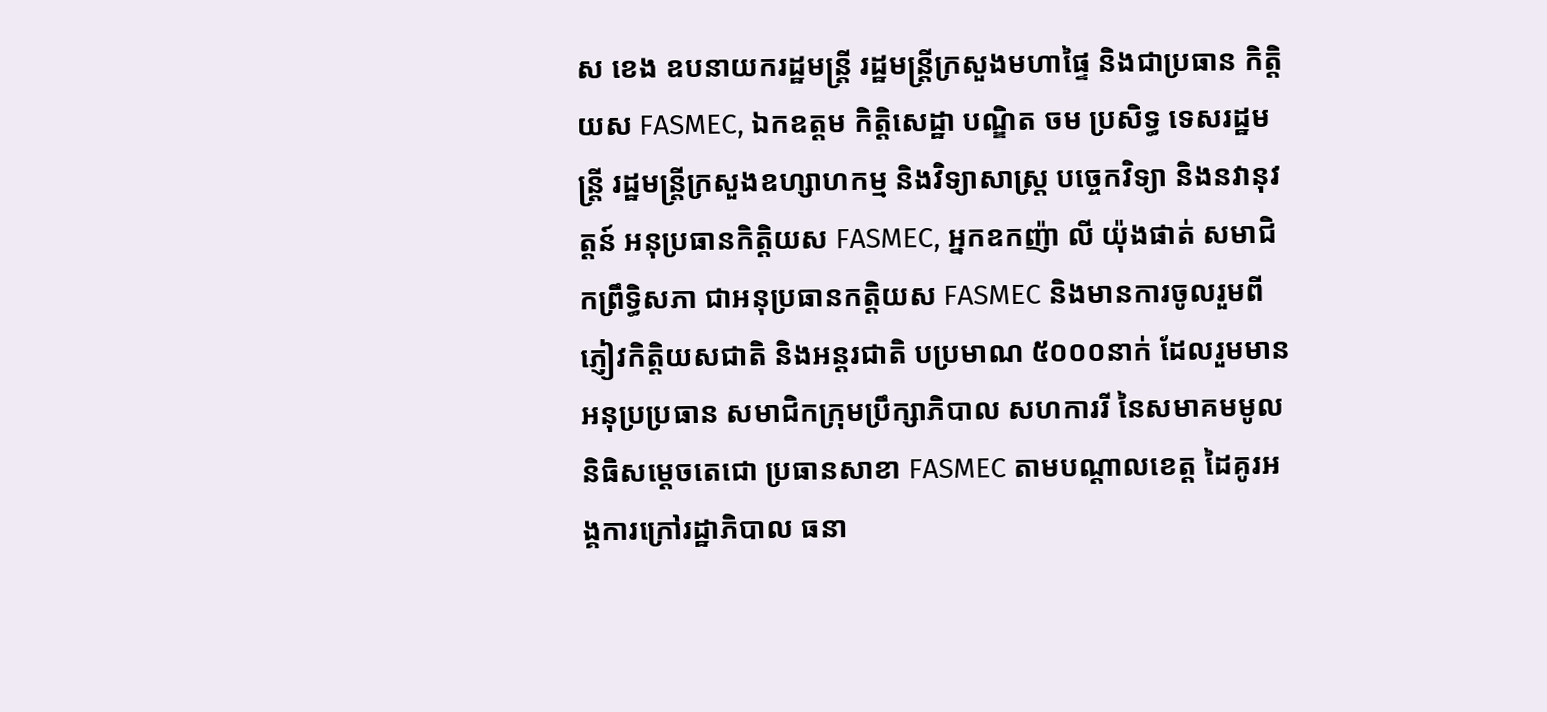ស ខេង ឧបនាយករដ្ឋមន្ត្រី រដ្ឋមន្ត្រីក្រសួងមហាផ្ទៃ និងជាប្រធាន កិត្តិយស FASMEC, ឯកឧត្តម កិត្តិសេដ្ឋា បណ្ឌិត ចម ប្រសិទ្ធ ទេសរដ្ឋមន្ត្រី រដ្ឋមន្ត្រីក្រសួងឧហ្សាហកម្ម និងវិទ្យាសាស្ត្រ បច្ចេកវិទ្យា និងនវានុវត្តន៍ អនុប្រធានកិតិ្តយស FASMEC, អ្នកឧកញ៉ា លី យ៉ុងផាត់ សមាជិកព្រឹទ្ធិសភា ជាអនុប្រធានកតិ្តយស FASMEC និងមានការចូលរួមពីភ្ញៀវកិត្តិយសជាតិ និងអន្តរជាតិ បប្រមាណ ៥០០០នាក់ ដែលរួមមានអនុប្រប្រធាន សមាជិកក្រុមប្រឹក្សាភិបាល សហការរី នៃសមាគមមូលនិធិសម្ដេចតេជោ ប្រធានសាខា FASMEC តាមបណ្តាលខេត្ត ដៃគូរអង្គការក្រៅរដ្ឋាភិបាល ធនា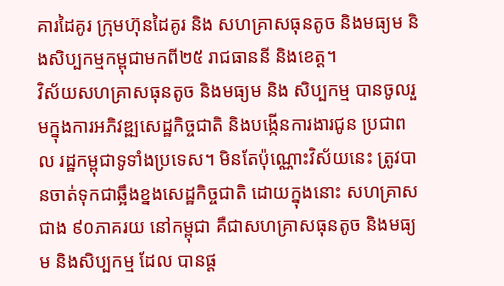គារដៃគូរ ក្រុមហ៊ុនដៃគូរ និង សហគ្រាសធុនតូច និងមធ្យម និងសិប្បកម្មកម្ពុជាមកពី២៥ រាជធាននី និងខេត្ត។
វិស័យសហគ្រាសធុនតូច និងមធ្យម និង សិប្បកម្ម បានចូលរួមក្នុងការអភិវឌ្ឍសេដ្ឋកិច្ចជាតិ និងបង្កើនការងារជូន ប្រជាពល រដ្ឋកម្ពុជាទូទាំងប្រទេស។ មិនតែប៉ុណ្ណោះវិស័យនេះ ត្រូវបានចាត់ទុកជាឆ្អឹងខ្នងសេដ្ឋកិច្ចជាតិ ដោយក្នុងនោះ សហគ្រាស ជាង ៩០ភាគរយ នៅកម្ពុជា គឺជាសហគ្រាសធុនតូច និងមធ្យម និងសិប្បកម្ម ដែល បានផ្ត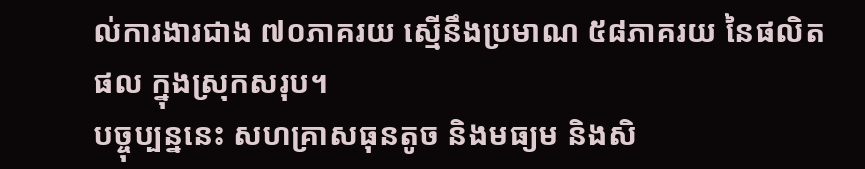ល់ការងារជាង ៧០ភាគរយ ស្មើនឹងប្រមាណ ៥៨ភាគរយ នៃផលិត ផល ក្នុងស្រុកសរុប។
បច្ចុប្បន្ននេះ សហគ្រាសធុនតូច និងមធ្យម និងសិ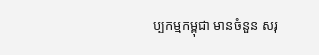ប្បកម្មកម្ពុជា មានចំនួន សរុ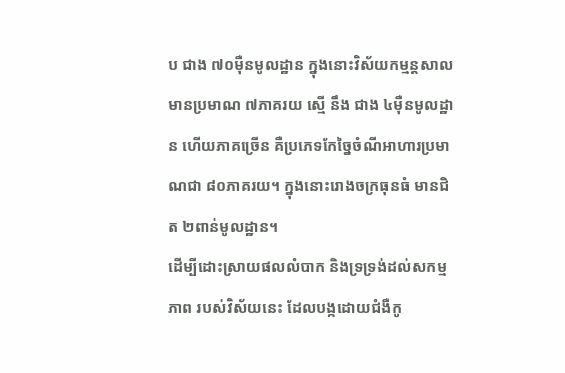ប ជាង ៧០ម៉ឺនមូលដ្ឋាន ក្នុងនោះវិស័យកម្មន្តសាលមានប្រមាណ ៧ភាគរយ ស្មើ នឹង ជាង ៤ម៉ឺនមូលដ្ឋាន ហើយភាគច្រើន គឺប្រភេទកែច្នៃចំណីអាហារប្រមាណជា ៨០ភាគរយ។ ក្នុងនោះរោងចក្រធុនធំ មានជិត ២ពាន់មូលដ្ឋាន។
ដើម្បីដោះស្រាយផលលំបាក និងទ្រទ្រង់ដល់សកម្មភាព របស់វិស័យនេះ ដែលបង្កដោយជំងឺកូ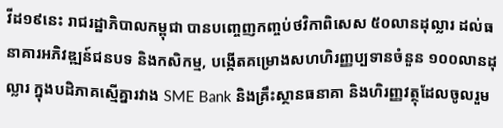វីដ១៩នេះ រាជរដ្ឋាភិបាលកម្ពុជា បានបញ្ចេញកញ្ចប់ថវិកាពិសេស ៥០លានដុល្លារ ដល់ធនាគារអភិវឌ្ឍន៍ជនបទ និងកសិកម្ម, បង្កើតគម្រោងសហហិរញ្ញប្បទានចំនួន ១០០លានដុល្លារ ក្នុងបដិភាគស្មើគ្នារវាង SME Bank និងគ្រឹះស្ថានធនាគា និងហិរញ្ញវត្ថុដែលចូលរួម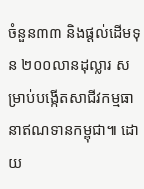ចំនួន៣៣ និងផ្តល់ដើមទុន ២០០លានដុល្លារ សម្រាប់បង្កើតសាជីវកម្មធានាឥណទានកម្ពុជា៕ ដោយ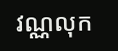វណ្ណលុក